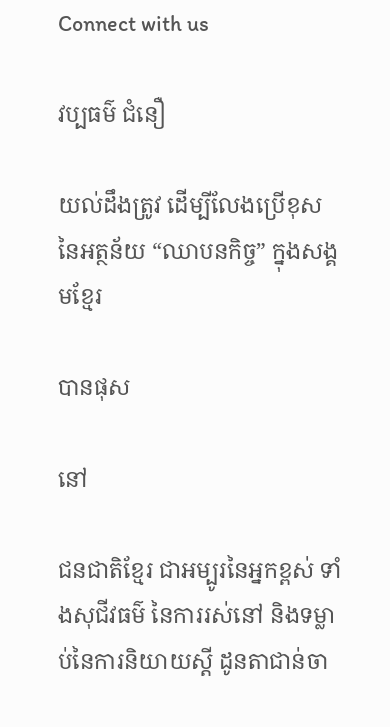Connect with us

វប្បធម៌ ជំនឿ

យល់ដឹងត្រូវ ដើម្បីលែងប្រើខុស នៃអត្ថន័យ “ឈាបនកិច្ច” ក្នុងសង្គមខ្មែរ

បានផុស

នៅ

ជនជាតិខ្មែរ ជាអម្បូរនៃអ្នកខ្ពស់ ទាំងសុជីវធម៌ នៃការរស់នៅ និងទម្លាប់នៃការនិយាយស្តី ដូនតាជាន់ចា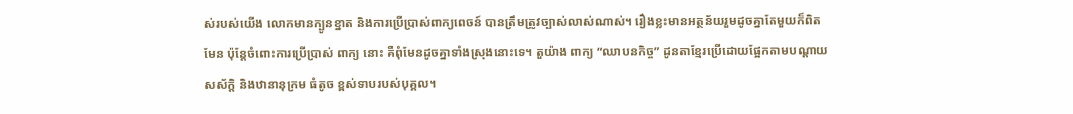ស់របស់យើង លោកមានក្បូនខ្នាត និងការប្រើប្រាស់ពាក្យពេចន៍ បានត្រឹមត្រូវច្បាស់លាស់ណាស់។ រឿងខ្លះមានអត្ថន័យរួមដូចគ្នាតែមួយក៏ពិតមែន ប៉ុន្តែចំពោះការប្រើប្រាស់ ពាក្យ នោះ គឺពុំមែនដូចគ្នាទាំងស្រុងនោះទេ។ តួយ៉ាង ពាក្យ “ឈាបនកិច្ច” ដូនតាខ្មែរប្រើដោយផ្អែកតាមបណ្តាយសស័ក្តិ និងឋានានុក្រម ធំតូច ខ្ពស់ទាបរបស់បុគ្គល។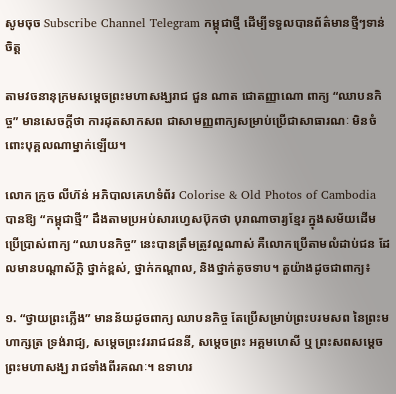សូមចុច Subscribe Channel Telegram កម្ពុជាថ្មី ដើម្បីទទួលបានព័ត៌មានថ្មីៗទាន់ចិត្ត

តាមវចនានុក្រមសម្តេចព្រះមហាសង្ឃរាជ ជួន ណាត ជោតញ្ញាណោ ពាក្យ “ឈាបនកិច្ច” មានសេចក្តីថា ការដុតសាកសព ជាសាមញ្ញពាក្យសម្រាប់ប្រើជាសាធារណៈ មិនចំពោះបុគ្គលណាម្នាក់ឡើយ។

លោក ក្រូច លីហ៊ន់ អភិបាលគេហទំព័រ Colorise & Old Photos of Cambodia បានឱ្យ “កម្ពុជាថ្មី” ដឹងតាមប្រអប់សារហ្វេសប៊ុកថា បុរាណាចារ្យខ្មែរ ក្នុងសម័យដើមប្រើប្រាស់ពាក្យ “ឈាបនកិច្ច” នេះបានត្រឹមត្រូវល្អណាស់ គឺលោកប្រើតាមលំដាប់ជន ដែលមានបណ្តាស័ក្តិ ថ្នាក់ខ្ពស់, ថ្នាក់កណ្ដាល, និងថ្នាក់តូចទាប។ តួយ៉ាងដូចជាពាក្យ៖

១. “ថ្វាយព្រះភ្លើង” មានន័យដូចពាក្យ ឈាបនកិច្ច តែប្រើសម្រាប់ព្រះបរមសព នៃព្រះមហាក្សត្រ ទ្រង់រាជ្យ, សម្ដេចព្រះវររាជជននី, សម្ដេចព្រះ អគ្គមហេសី ឬ ព្រះសពសម្ដេចព្រះមហាសង្ឃ រាជទាំងពីរគណៈ។ ឧទាហរ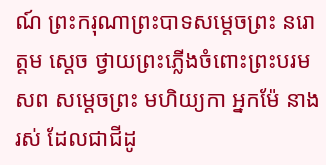ណ៍ ព្រះករុណាព្រះបាទសម្តេចព្រះ នរោត្តម ស្តេច ថ្វាយព្រះភ្លើងចំពោះព្រះបរមសព សម្តេចព្រះ មហិយ្យកា អ្នកម៉ែ នាង រស់ ដែលជាជីដូ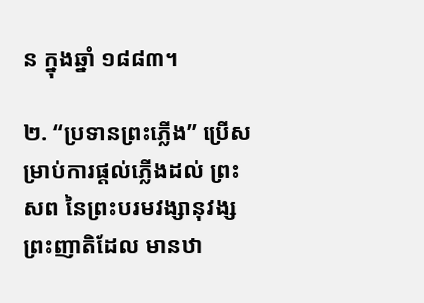ន ក្នុងឆ្នាំ ១៨៨៣។

២. “ប្រទានព្រះភ្លើង” ប្រើសម្រាប់ការផ្តល់ភ្លើងដល់ ព្រះសព នៃព្រះបរមវង្សានុវង្ស ព្រះញាតិដែល មានឋា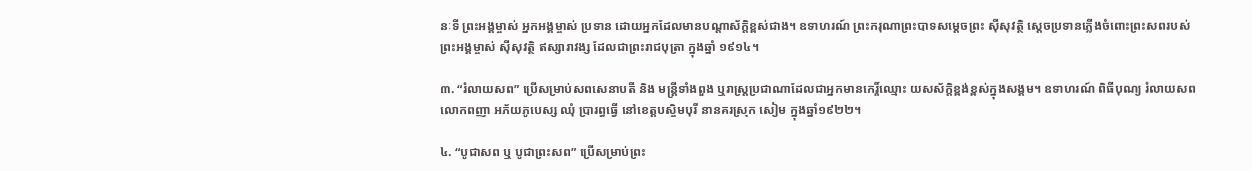នៈទី ព្រះអង្គម្ចាស់ អ្នកអង្គម្ចាស់ ប្រទាន ដោយអ្នកដែលមានបណ្តាស័ក្តិខ្ពស់ជាង។ ឧទាហរណ៍ ព្រះករុណាព្រះបាទសម្តេចព្រះ ស៊ីសុវត្ថិ ស្តេចប្រទានភ្លើងចំពោះព្រះសពរបស់ព្រះអង្គម្ចាស់ ស៊ីសុវត្ថិ ឥស្សារាវង្ស ដែលជាព្រះរាជបុត្រា ក្នុងឆ្នាំ ១៩១៤។

៣. “រំលាយសព” ប្រើសម្រាប់សពសេនាបតី និង មន្រ្តីទាំងពួង ឬរាស្រ្ដប្រជាណាដែលជាអ្នកមានកេរ្ដិ៍ឈ្មោះ យសស័ក្តិខ្ពង់ខ្ពស់ក្នុងសង្គម។ ឧទាហរណ៍ ពិធីបុណ្យ រំលាយសព លោកពញា អភ័យភូបេស្ស ឈុំ ប្រារព្ធធ្វើ នៅខេត្តបស្ចិមបុរី នានគរស្រុក សៀម ក្នុងឆ្នាំ១៩២២។

៤. “បូជាសព ឬ បូជាព្រះសព” ប្រើសម្រាប់ព្រះ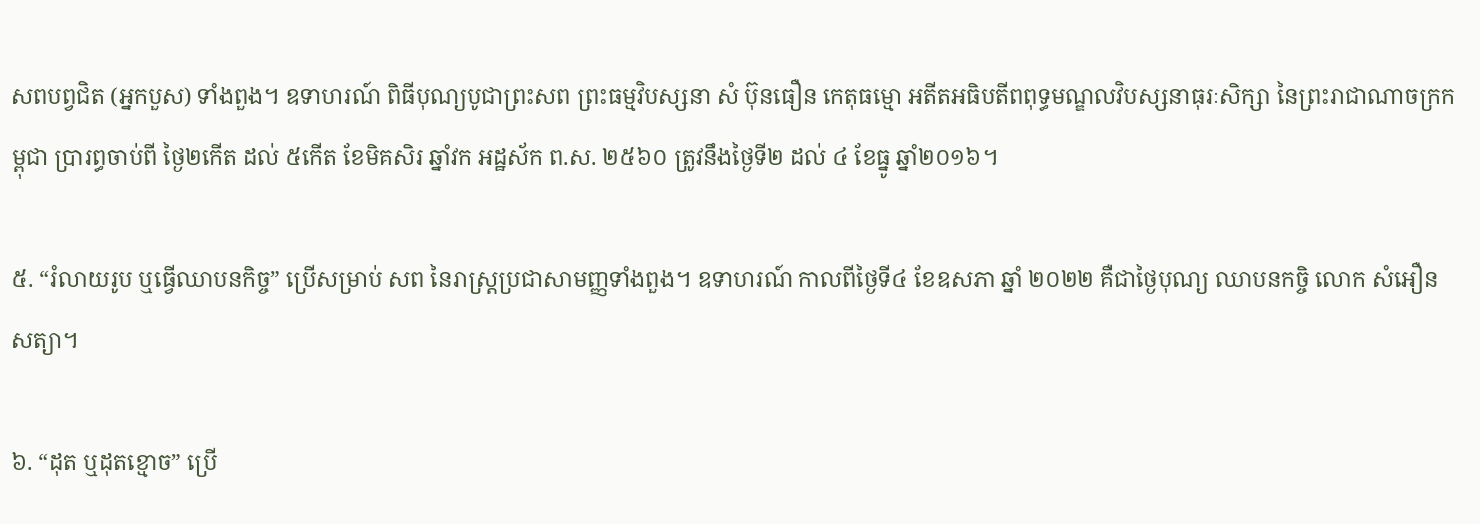សពបព្វជិត (អ្នកបួស) ទាំងពួង។ ឧទាហរណ៍ ពិធីបុណ្យបូជាព្រះសព ព្រះធម្មវិបស្សនា សំ ប៊ុនធឿន កេតុធម្មោ អតីតអធិបតីពពុទ្ធមណ្ឌលវិបស្សនាធុរៈសិក្សា នៃព្រះរាជាណាចក្រកម្ពុជា ប្រារព្ធចាប់ពី ថ្ងៃ២កើត ដល់ ៥កើត ខែមិគសិរ ឆ្នាំវក អដ្ឋស័ក ព.ស. ២៥៦០ ត្រូវនឹងថ្ងៃទី២ ដល់ ៤ ខែធ្នូ ឆ្នាំ២០១៦។

៥. “រំលាយរូប ឬធ្វើឈាបនកិច្ច” ប្រើសម្រាប់ សព នៃរាស្រ្ដប្រជាសាមញ្ញទាំងពួង។ ឧទាហរណ៍ កាលពីថ្ងៃទី៤ ខែឧសភា ឆ្នាំ ២០២២ គឺជាថ្ងៃបុណ្យ ឈាបនកចិ្ច លោក សំអឿន សត្យា។

៦. “ដុត ឬដុតខ្មោច” ប្រើ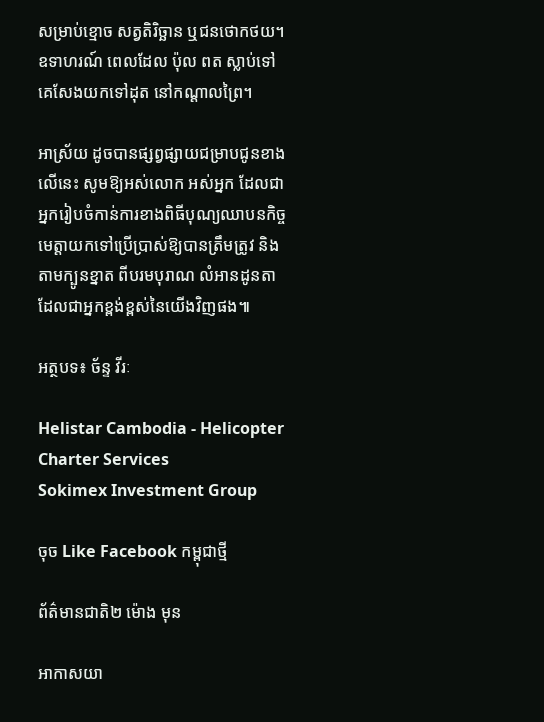សម្រាប់ខ្មោច សត្វតិរិច្ឆាន ឬជនថោកថយ។ ឧទាហរណ៍ ពេលដែល ប៉ុល ពត ស្លាប់ទៅ គេសែងយកទៅដុត នៅកណ្តាលព្រៃ។

អាស្រ័យ ដូចបានផ្សព្វផ្សាយជម្រាបជូនខាងលើនេះ សូមឱ្យអស់លោក អស់អ្នក ដែលជាអ្នករៀបចំកាន់ការខាងពិធីបុណ្យឈាបនកិច្ច មេត្តាយកទៅប្រើប្រាស់ឱ្យបានត្រឹមត្រូវ និងតាមក្បូនខ្នាត ពីបរមបុរាណ លំអានដូនតា ដែលជាអ្នកខ្ពង់ខ្ពស់នៃយើងវិញផង៕

អត្ថបទ៖ ច័ន្ទ វីរៈ

Helistar Cambodia - Helicopter Charter Services
Sokimex Investment Group

ចុច Like Facebook កម្ពុជាថ្មី

ព័ត៌មានជាតិ២ ម៉ោង មុន

អាកាសយា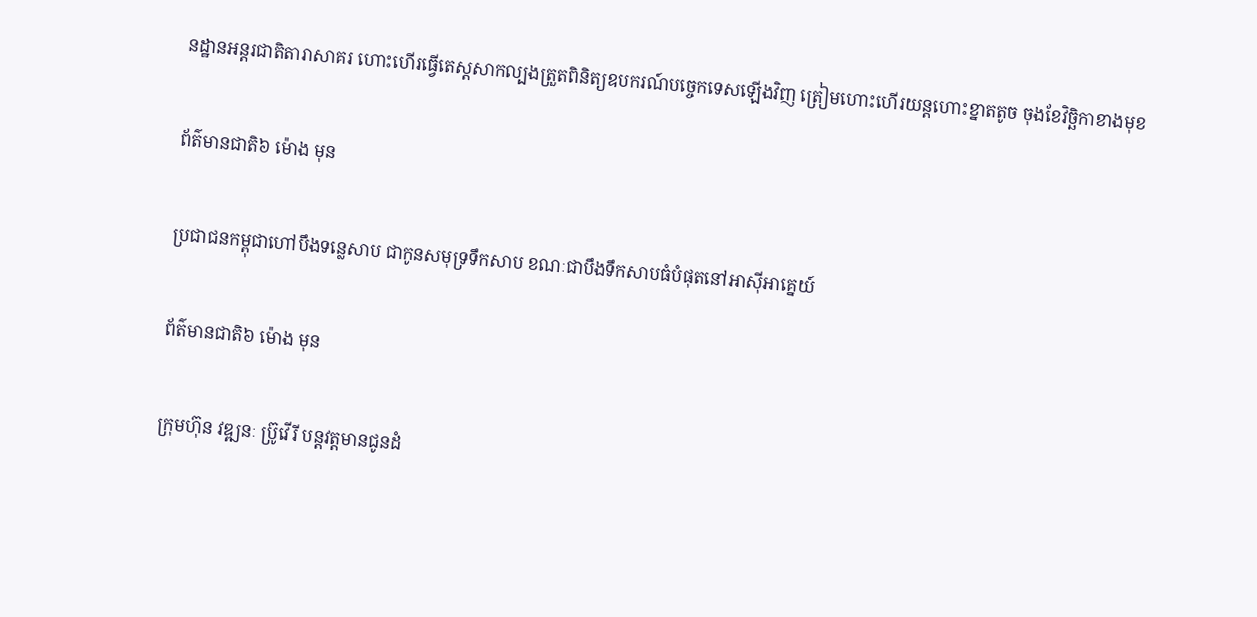នដ្ឋានអន្តរជាតិតារាសាគរ ហោះហើរធ្វើតេស្តសាកល្បងត្រួតពិនិត្យឧបករណ៍បច្ចេកទេសឡើងវិញ ត្រៀមហោះហើរយន្តហោះខ្នាតតូច ចុងខែវិច្ឆិកាខាងមុខ

ព័ត៌មានជាតិ៦ ម៉ោង មុន

ប្រជាជនកម្ពុជាហៅបឹងទន្លេសាប ជាកូនសមុទ្រទឹកសាប ខណៈជាបឹងទឹកសាបធំបំផុតនៅអាស៊ីអាគ្នេយ៍

ព័ត៌មានជាតិ៦ ម៉ោង មុន

ក្រុមហ៊ុន វឌ្ឍនៈ ប្រ៊ូវើរី បន្តវត្តមានជូនដំ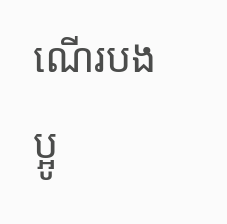ណើរបងប្អូ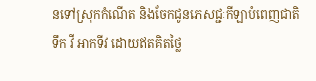នទៅស្រុកកំណើត និងចែកជូនភេសជ្ជៈកីឡាបំពេញជាតិទឹក វី អាកទីវ ដោយឥតគិតថ្លៃ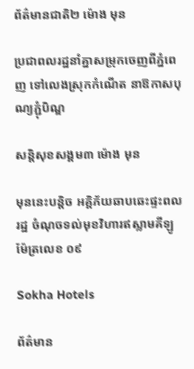ព័ត៌មានជាតិ២ ម៉ោង មុន

ប្រជាពលរដ្ឋនាំគ្នាសម្រុកចេញពីភ្នំពេញ ទៅលេងស្រុកកំណើត នាឱកាសបុណ្យភ្ជុំបិណ្ឌ

សន្តិសុខសង្គម៣ ម៉ោង មុន

មុននេះបន្តិច អគ្គិភ័យឆាបឆេះផ្ទះពលរដ្ឋ ចំណុចទល់មុខវិហារឥស្លាមគីឡូម៉ែត្រលេខ ០៩

Sokha Hotels

ព័ត៌មាន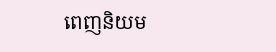ពេញនិយម